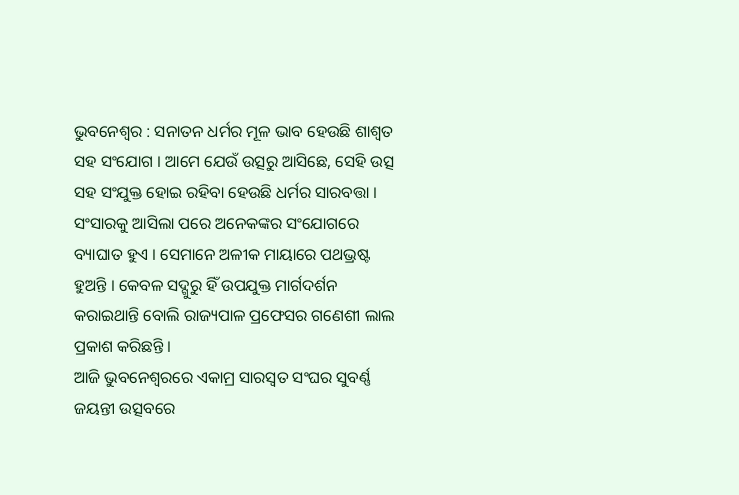ଭୁବନେଶ୍ୱର : ସନାତନ ଧର୍ମର ମୂଳ ଭାବ ହେଉଛି ଶାଶ୍ୱତ ସହ ସଂଯୋଗ । ଆମେ ଯେଉଁ ଉତ୍ସରୁ ଆସିଛେ, ସେହି ଉତ୍ସ ସହ ସଂଯୁକ୍ତ ହୋଇ ରହିବା ହେଉଛି ଧର୍ମର ସାରବତ୍ତା । ସଂସାରକୁ ଆସିଲା ପରେ ଅନେକଙ୍କର ସଂଯୋଗରେ ବ୍ୟାଘାତ ହୁଏ । ସେମାନେ ଅଳୀକ ମାୟାରେ ପଥଭ୍ରଷ୍ଟ ହୁଅନ୍ତି । କେବଳ ସଦ୍ଗୁରୁ ହିଁ ଉପଯୁକ୍ତ ମାର୍ଗଦର୍ଶନ କରାଇଥାନ୍ତି ବୋଲି ରାଜ୍ୟପାଳ ପ୍ରଫେସର ଗଣେଶୀ ଲାଲ ପ୍ରକାଶ କରିଛନ୍ତି ।
ଆଜି ଭୁବନେଶ୍ୱରରେ ଏକାମ୍ର ସାରସ୍ୱତ ସଂଘର ସୁବର୍ଣ୍ଣ ଜୟନ୍ତୀ ଉତ୍ସବରେ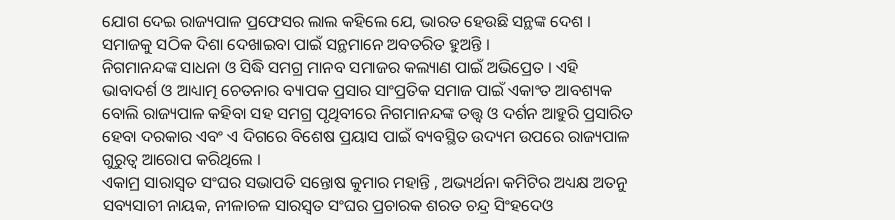ଯୋଗ ଦେଇ ରାଜ୍ୟପାଳ ପ୍ରଫେସର ଲାଲ କହିଲେ ଯେ, ଭାରତ ହେଉଛି ସନ୍ଥଙ୍କ ଦେଶ । ସମାଜକୁ ସଠିକ ଦିଶା ଦେଖାଇବା ପାଇଁ ସନ୍ଥମାନେ ଅବତରିତ ହୁଅନ୍ତି ।
ନିଗମାନନ୍ଦଙ୍କ ସାଧନା ଓ ସିଦ୍ଧି ସମଗ୍ର ମାନବ ସମାଜର କଲ୍ୟାଣ ପାଇଁ ଅଭିପ୍ରେତ । ଏହି ଭାବାଦର୍ଶ ଓ ଆଧ୍ୟାତ୍ମ ଚେତନାର ବ୍ୟାପକ ପ୍ରସାର ସାଂପ୍ରତିକ ସମାଜ ପାଇଁ ଏକାଂତ ଆବଶ୍ୟକ ବୋଲି ରାଜ୍ୟପାଳ କହିବା ସହ ସମଗ୍ର ପୃଥିବୀରେ ନିଗମାନନ୍ଦଙ୍କ ତତ୍ତ୍ୱ ଓ ଦର୍ଶନ ଆହୁରି ପ୍ରସାରିତ ହେବା ଦରକାର ଏବଂ ଏ ଦିଗରେ ବିଶେଷ ପ୍ରୟାସ ପାଇଁ ବ୍ୟବସ୍ଥିତ ଉଦ୍ୟମ ଉପରେ ରାଜ୍ୟପାଳ ଗୁରୁତ୍ୱ ଆରୋପ କରିଥିଲେ ।
ଏକାମ୍ର ସାରାସ୍ୱତ ସଂଘର ସଭାପତି ସନ୍ତୋଷ କୁମାର ମହାନ୍ତି , ଅଭ୍ୟର୍ଥନା କମିଟିର ଅଧ୍ୟକ୍ଷ ଅତନୁ ସବ୍ୟସାଚୀ ନାୟକ, ନୀଳାଚଳ ସାରସ୍ୱତ ସଂଘର ପ୍ରଚାରକ ଶରତ ଚନ୍ଦ୍ର ସିଂହଦେଓ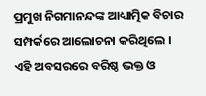ପ୍ରମୁଖ ନିଗମାନନ୍ଦଙ୍କ ଆଧ୍ୟାତ୍ମିକ ବିଚାର ସମ୍ପର୍କରେ ଆଲୋଚନା କରିଥିଲେ । ଏହି ଅବସରରେ ବରିଷ୍ଠ ଭକ୍ତ ଓ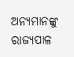ଅନ୍ୟମାନଙ୍କୁ ରାଜ୍ୟପାଳ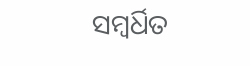ସମ୍ବର୍ଧିତ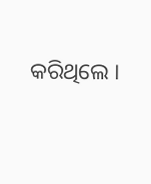କରିଥିଲେ ।